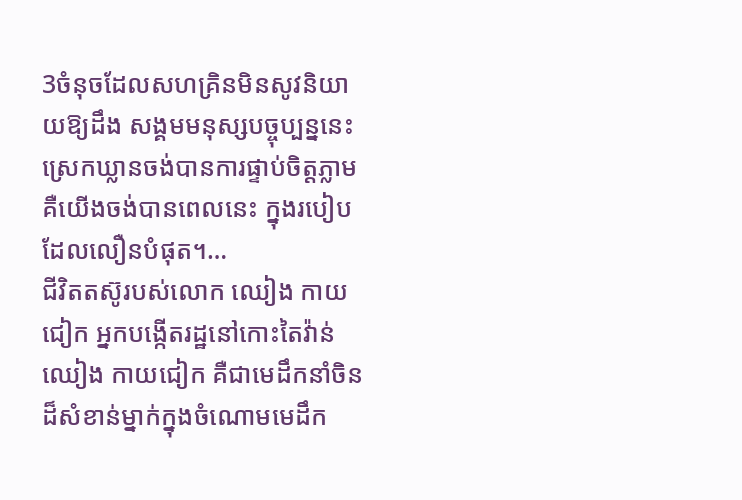3ចំនុចដែលសហគ្រិនមិនសូវនិយាយឱ្យដឹង សង្គមមនុស្សបច្ចុប្បន្ននេះស្រេកឃ្លានចង់បានការផ្ទាប់ចិត្តភ្លាម គឺយើងចង់បានពេលនេះ ក្នុងរបៀបដែលលឿនបំផុត។…
ជីវិតតស៊ូរបស់លោក ឈៀង កាយជៀក អ្នកបង្កើតរដ្ឋនៅកោះតៃវ៉ាន់ ឈៀង កាយជៀក គឺជាមេដឹកនាំចិនដ៏សំខាន់ម្នាក់ក្នុងចំណោមមេដឹក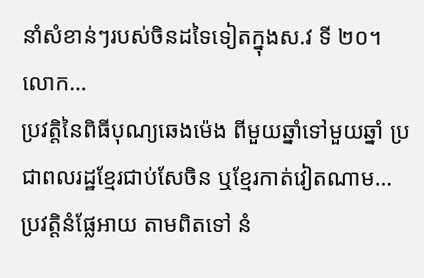នាំសំខាន់ៗរបស់ចិនដទៃទៀតក្នុងស.វ ទី ២០។ លោក…
ប្រវត្តិនៃពិធីបុណ្យឆេងម៉េង ពីមួយឆ្នាំទៅមួយឆ្នាំ ប្រជាពលរដ្ឋខ្មែរជាប់សែចិន ឬខ្មែរកាត់វៀតណាម…
ប្រវត្តិនំផ្លែអាយ តាមពិតទៅ នំ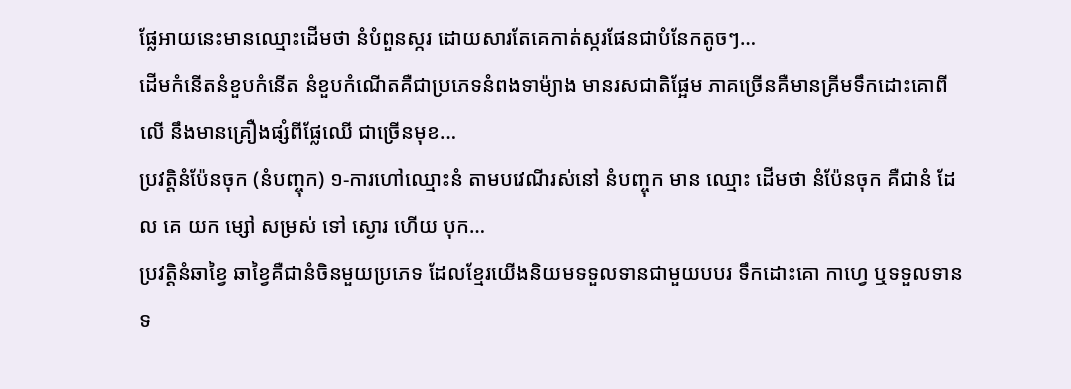ផ្លែអាយនេះមានឈ្មោះដើមថា នំបំពួនស្ករ ដោយសារតែគេកាត់ស្ករផែនជាបំនែកតូចៗ…
ដើមកំនើតនំខួបកំនើត នំខួបកំណើតគឺជាប្រភេទនំពងទាម៉្យាង មានរសជាតិផ្អែម ភាគច្រើនគឺមានគ្រីមទឹកដោះគោពីលើ នឹងមានគ្រឿងផ្សំពីផ្លែឈើ ជាច្រើនមុខ…
ប្រវត្តិនំប៉ែនចុក (នំបញ្ចុក) ១-ការហៅឈ្មោះនំ តាមបវេណីរស់នៅ នំបញ្ចុក មាន ឈ្មោះ ដើមថា នំប៉ែនចុក គឺជានំ ដែល គេ យក ម្សៅ សម្រស់ ទៅ ស្ងោរ ហើយ បុក…
ប្រវត្តិនំឆាខ្វៃ ឆាខ្វៃគឺជានំចិនមួយប្រភេទ ដែលខ្មែរយើងនិយមទទួលទានជាមួយបបរ ទឹកដោះគោ កាហ្វេ ឬទទួលទានទ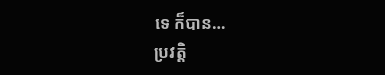ទេ ក៏បាន…
ប្រវត្តិ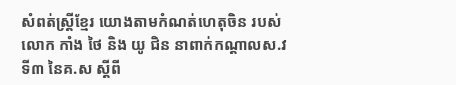សំពត់ស្ត្រីខ្មែរ យោងតាមកំណត់ហេតុចិន របស់លោក កាំង ថៃ និង យូ ជិន នាពាក់កណ្តាលស.វទី៣ នៃគ.ស ស្តីពី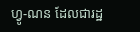ហ្វូ-ណន ដែលជារដ្ឋ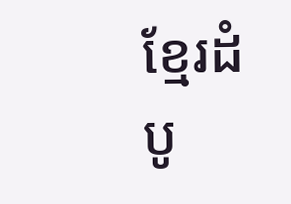ខ្មែរដំបូ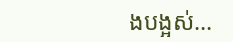ងបង្អស់…